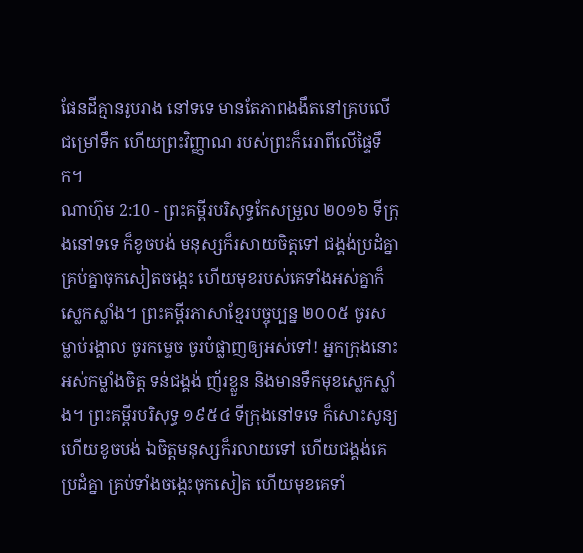ផែនដីគ្មានរូបរាង នៅទទេ មានតែភាពងងឹតនៅគ្របលើជម្រៅទឹក ហើយព្រះវិញ្ញាណ របស់ព្រះក៏រេរាពីលើផ្ទៃទឹក។
ណាហ៊ុម 2:10 - ព្រះគម្ពីរបរិសុទ្ធកែសម្រួល ២០១៦ ទីក្រុងនៅទទេ ក៏ខូចបង់ មនុស្សក៏រសាយចិត្តទៅ ជង្គង់ប្រដំគ្នា គ្រប់គ្នាចុកសៀតចង្កេះ ហើយមុខរបស់គេទាំងអស់គ្នាក៏ស្លេកស្លាំង។ ព្រះគម្ពីរភាសាខ្មែរបច្ចុប្បន្ន ២០០៥ ចូរសម្លាប់រង្គាល ចូរកម្ទេច ចូរបំផ្លាញឲ្យអស់ទៅ! អ្នកក្រុងនោះអស់កម្លាំងចិត្ត ទន់ជង្គង់ ញ័រខ្លួន និងមានទឹកមុខស្លេកស្លាំង។ ព្រះគម្ពីរបរិសុទ្ធ ១៩៥៤ ទីក្រុងនៅទទេ ក៏សោះសូន្យ ហើយខូចបង់ ឯចិត្តមនុស្សក៏រលាយទៅ ហើយជង្គង់គេប្រដំគ្នា គ្រប់ទាំងចង្កេះចុកសៀត ហើយមុខគេទាំ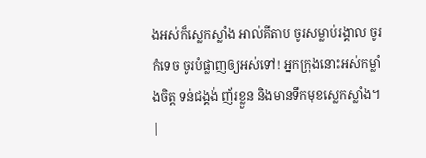ងអស់ក៏ស្លេកស្លាំង អាល់គីតាប ចូរសម្លាប់រង្គាល ចូរកំទេច ចូរបំផ្លាញឲ្យអស់ទៅ! អ្នកក្រុងនោះអស់កម្លាំងចិត្ត ទន់ជង្គង់ ញ័រខ្លួន និងមានទឹកមុខស្លេកស្លាំង។ |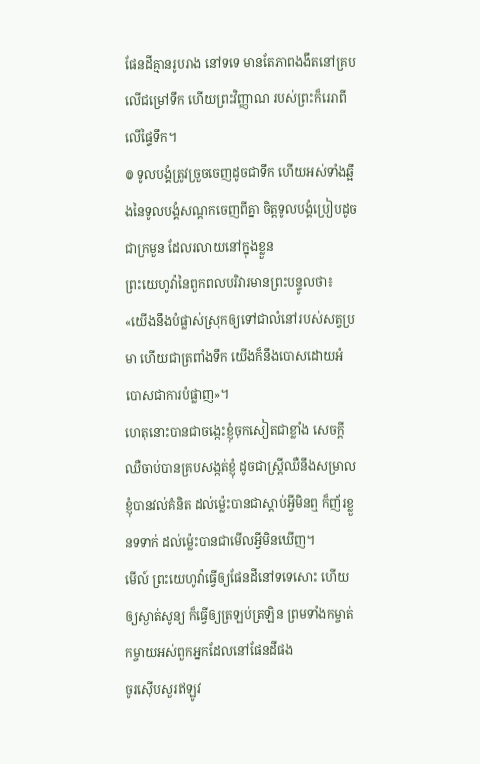ផែនដីគ្មានរូបរាង នៅទទេ មានតែភាពងងឹតនៅគ្របលើជម្រៅទឹក ហើយព្រះវិញ្ញាណ របស់ព្រះក៏រេរាពីលើផ្ទៃទឹក។
៙ ទូលបង្គំត្រូវច្រួចចេញដូចជាទឹក ហើយអស់ទាំងឆ្អឹងនៃទូលបង្គំសណ្តកចេញពីគ្នា ចិត្តទូលបង្គំប្រៀបដូចជាក្រមួន ដែលរលាយនៅក្នុងខ្លួន
ព្រះយេហូវ៉ានៃពួកពលបរិវារមានព្រះបន្ទូលថា៖ «យើងនឹងបំផ្លាស់ស្រុកឲ្យទៅជាលំនៅរបស់សត្វប្រមា ហើយជាត្រពាំងទឹក យើងក៏នឹងបោសដោយអំបោសជាការបំផ្លាញ»។
ហេតុនោះបានជាចង្កេះខ្ញុំចុកសៀតជាខ្លាំង សេចក្ដីឈឺចាប់បានគ្របសង្កត់ខ្ញុំ ដូចជាស្ត្រីឈឺនឹងសម្រាល ខ្ញុំបានវល់គំនិត ដល់ម៉្លេះបានជាស្តាប់អ្វីមិនឮ ក៏ញ័រខ្លួនទទាក់ ដល់ម៉្លេះបានជាមើលអ្វីមិនឃើញ។
មើល៍ ព្រះយេហូវ៉ាធ្វើឲ្យផែនដីនៅទទេសោះ ហើយឲ្យស្ងាត់សូន្យ ក៏ធ្វើឲ្យត្រឡប់ត្រឡិន ព្រមទាំងកម្ចាត់កម្ចាយអស់ពួកអ្នកដែលនៅផែនដីផង
ចូរស៊ើបសួរឥឡូវ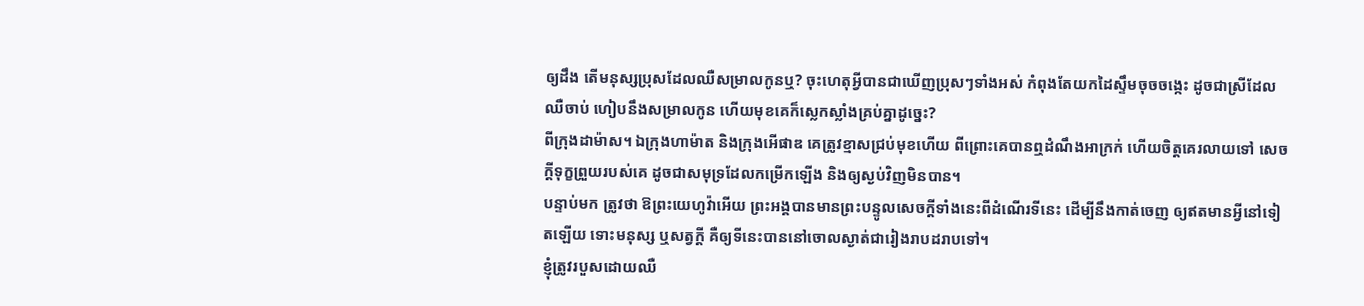ឲ្យដឹង តើមនុស្សប្រុសដែលឈឺសម្រាលកូនឬ? ចុះហេតុអ្វីបានជាឃើញប្រុសៗទាំងអស់ កំពុងតែយកដៃស្ទឹមចុចចង្កេះ ដូចជាស្រីដែលឈឺចាប់ ហៀបនឹងសម្រាលកូន ហើយមុខគេក៏ស្លេកស្លាំងគ្រប់គ្នាដូច្នេះ?
ពីក្រុងដាម៉ាស។ ឯក្រុងហាម៉ាត និងក្រុងអើផាឌ គេត្រូវខ្មាសជ្រប់មុខហើយ ពីព្រោះគេបានឮដំណឹងអាក្រក់ ហើយចិត្តគេរលាយទៅ សេចក្ដីទុក្ខព្រួយរបស់គេ ដូចជាសមុទ្រដែលកម្រើកឡើង និងឲ្យស្ងប់វិញមិនបាន។
បន្ទាប់មក ត្រូវថា ឱព្រះយេហូវ៉ាអើយ ព្រះអង្គបានមានព្រះបន្ទូលសេចក្ដីទាំងនេះពីដំណើរទីនេះ ដើម្បីនឹងកាត់ចេញ ឲ្យឥតមានអ្វីនៅទៀតឡើយ ទោះមនុស្ស ឬសត្វក្ដី គឺឲ្យទីនេះបាននៅចោលស្ងាត់ជារៀងរាបដរាបទៅ។
ខ្ញុំត្រូវរបួសដោយឈឺ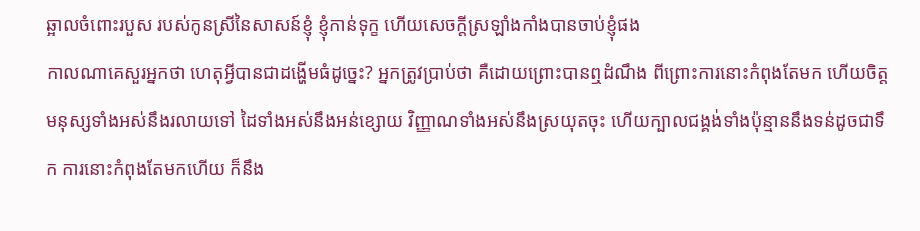ឆ្អាលចំពោះរបួស របស់កូនស្រីនៃសាសន៍ខ្ញុំ ខ្ញុំកាន់ទុក្ខ ហើយសេចក្ដីស្រឡាំងកាំងបានចាប់ខ្ញុំផង
កាលណាគេសួរអ្នកថា ហេតុអ្វីបានជាដង្ហើមធំដូច្នេះ? អ្នកត្រូវប្រាប់ថា គឺដោយព្រោះបានឮដំណឹង ពីព្រោះការនោះកំពុងតែមក ហើយចិត្តមនុស្សទាំងអស់នឹងរលាយទៅ ដៃទាំងអស់នឹងអន់ខ្សោយ វិញ្ញាណទាំងអស់នឹងស្រយុតចុះ ហើយក្បាលជង្គង់ទាំងប៉ុន្មាននឹងទន់ដូចជាទឹក ការនោះកំពុងតែមកហើយ ក៏នឹង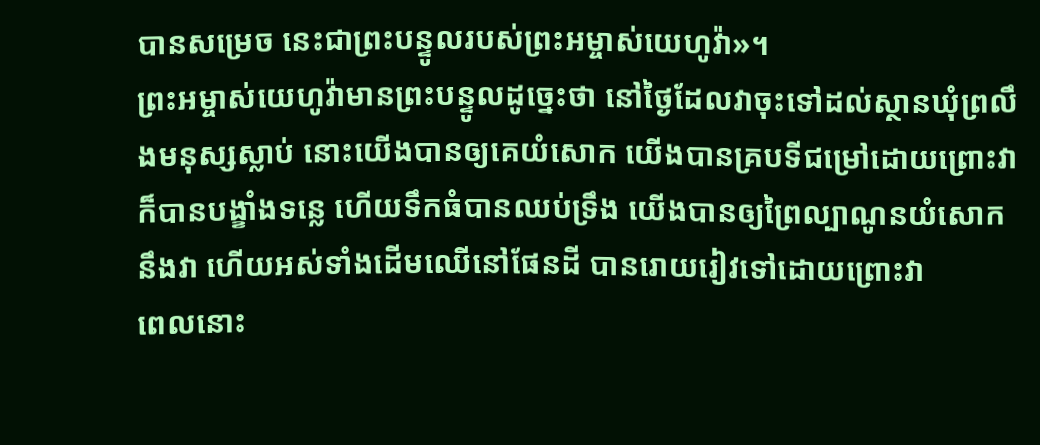បានសម្រេច នេះជាព្រះបន្ទូលរបស់ព្រះអម្ចាស់យេហូវ៉ា»។
ព្រះអម្ចាស់យេហូវ៉ាមានព្រះបន្ទូលដូច្នេះថា នៅថ្ងៃដែលវាចុះទៅដល់ស្ថានឃុំព្រលឹងមនុស្សស្លាប់ នោះយើងបានឲ្យគេយំសោក យើងបានគ្របទីជម្រៅដោយព្រោះវា ក៏បានបង្ខាំងទន្លេ ហើយទឹកធំបានឈប់ទ្រឹង យើងបានឲ្យព្រៃល្បាណូនយំសោកនឹងវា ហើយអស់ទាំងដើមឈើនៅផែនដី បានរោយរៀវទៅដោយព្រោះវា
ពេលនោះ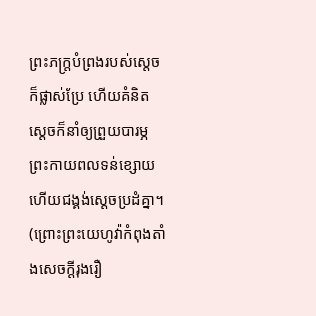ព្រះភក្ត្របំព្រងរបស់ស្តេចក៏ផ្លាស់ប្រែ ហើយគំនិតស្ដេចក៏នាំឲ្យព្រួយបារម្ភ ព្រះកាយពលទន់ខ្សោយ ហើយជង្គង់ស្ដេចប្រដំគ្នា។
(ព្រោះព្រះយេហូវ៉ាកំពុងតាំងសេចក្ដីរុងរឿ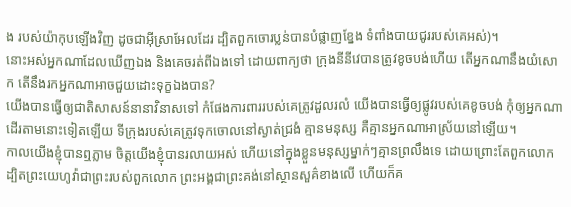ង របស់យ៉ាកុបឡើងវិញ ដូចជាអ៊ីស្រាអែលដែរ ដ្បិតពួកចោរប្លន់បានបំផ្លាញខ្នែង ទំពាំងបាយជូររបស់គេអស់)។
នោះអស់អ្នកណាដែលឃើញឯង និងគេចរត់ពីឯងទៅ ដោយពាក្យថា ក្រុងនីនីវេបានត្រូវខូចបង់ហើយ តើអ្នកណានឹងយំសោក តើនឹងរកអ្នកណាអាចជួយដោះទុក្ខឯងបាន?
យើងបានធ្វើឲ្យជាតិសាសន៍នានាវិនាសទៅ កំផែងការពាររបស់គេត្រូវដួលរលំ យើងបានធ្វើឲ្យផ្លូវរបស់គេខូចបង់ កុំឲ្យអ្នកណាដើរតាមនោះទៀតឡើយ ទីក្រុងរបស់គេត្រូវទុកចោលនៅស្ងាត់ជ្រងំ គ្មានមនុស្ស គឺគ្មានអ្នកណាអាស្រ័យនៅឡើយ។
កាលយើងខ្ញុំបានឮភ្លាម ចិត្តយើងខ្ញុំបានរលាយអស់ ហើយនៅក្នុងខ្លួនមនុស្សម្នាក់ៗគ្មានព្រលឹងទេ ដោយព្រោះតែពួកលោក ដ្បិតព្រះយេហូវ៉ាជាព្រះរបស់ពួកលោក ព្រះអង្គជាព្រះគង់នៅស្ថានសួគ៌ខាងលើ ហើយក៏គ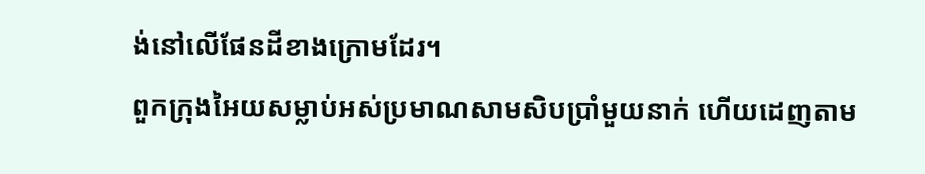ង់នៅលើផែនដីខាងក្រោមដែរ។
ពួកក្រុងអៃយសម្លាប់អស់ប្រមាណសាមសិបប្រាំមួយនាក់ ហើយដេញតាម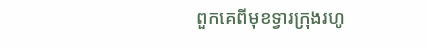ពួកគេពីមុខទ្វារក្រុងរហូ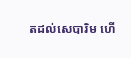តដល់សេបារិម ហើ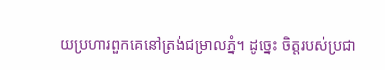យប្រហារពួកគេនៅត្រង់ជម្រាលភ្នំ។ ដូច្នេះ ចិត្តរបស់ប្រជា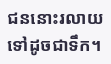ជននោះរលាយទៅដូចជាទឹក។